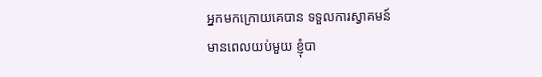អ្នកមកក្រោយគេបាន ទទួលការស្វាគមន៍
មានពេលយប់មួយ ខ្ញុំបា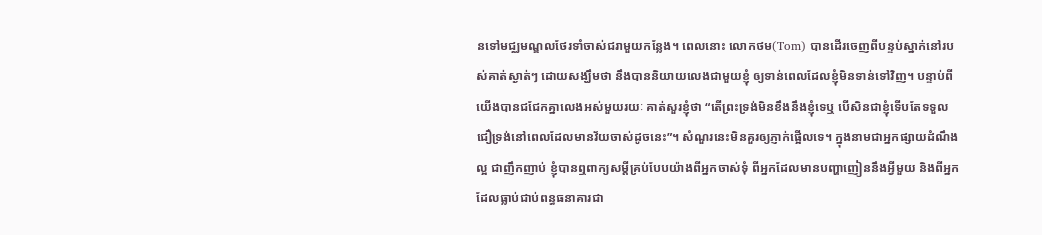នទៅមជ្ឈមណ្ឌលថែរទាំចាស់ជរាមួយកន្លែង។ ពេលនោះ លោកថម(Tom) បានដើរចេញពីបន្ទប់ស្នាក់នៅរបស់គាត់ស្ងាត់ៗ ដោយសង្ឃឹមថា នឹងបាននិយាយលេងជាមួយខ្ញុំ ឲ្យទាន់ពេលដែលខ្ញុំមិនទាន់ទៅវិញ។ បន្ទាប់ពីយើងបានជជែកគ្នាលេងអស់មួយរយៈ គាត់សួរខ្ញុំថា “តើព្រះទ្រង់មិនខឹងនឹងខ្ញុំទេឬ បើសិនជាខ្ញុំទើបតែទទួលជឿទ្រង់នៅពេលដែលមានវ័យចាស់ដូចនេះ”។ សំណួរនេះមិនគួរឲ្យភ្ញាក់ផ្អើលទេ។ ក្នុងនាមជាអ្នកផ្សាយដំណឹងល្អ ជាញឹកញាប់ ខ្ញុំបានឮពាក្យសម្តីគ្រប់បែបយ៉ាងពីអ្នកចាស់ទុំ ពីអ្នកដែលមានបញ្ហាញៀននឹងអ្វីមួយ និងពីអ្នកដែលធ្លាប់ជាប់ពន្ធធនាគារជា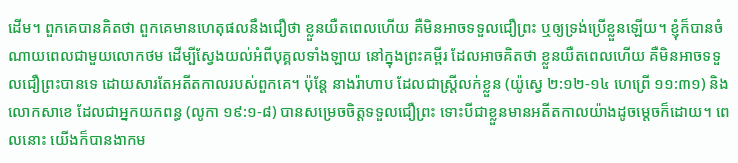ដើម។ ពួកគេបានគិតថា ពួកគេមានហេតុផលនឹងជឿថា ខ្លួនយឺតពេលហើយ គឺមិនអាចទទួលជឿព្រះ ឬឲ្យទ្រង់ប្រើខ្លួនឡើយ។ ខ្ញុំក៏បានចំណាយពេលជាមួយលោកថម ដើម្បីស្វែងយល់អំពីបុគ្គលទាំងឡាយ នៅក្នុងព្រះគម្ពីរ ដែលអាចគិតថា ខ្លួនយឺតពេលហើយ គឺមិនអាចទទួលជឿព្រះបានទេ ដោយសារតែអតីតកាលរបស់ពួកគេ។ ប៉ុន្តែ នាងរ៉ាហាប ដែលជាស្រ្តីលក់ខ្លួន (យ៉ូស្វេ ២:១២-១៤ ហេព្រើ ១១:៣១) និងលោកសាខេ ដែលជាអ្នកយកពន្ធ (លូកា ១៩:១-៨) បានសម្រេចចិត្តទទួលជឿព្រះ ទោះបីជាខ្លួនមានអតីតកាលយ៉ាងដូចម្តេចក៏ដោយ។ ពេលនោះ យើងក៏បានងាកម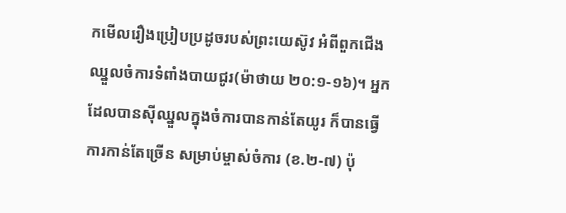កមើលរឿងប្រៀបប្រដូចរបស់ព្រះយេស៊ូវ អំពីពួកជើងឈ្នួលចំការទំពាំងបាយជូរ(ម៉ាថាយ ២០:១-១៦)។ អ្នកដែលបានស៊ីឈ្នួលក្នុងចំការបានកាន់តែយូរ ក៏បានធ្វើការកាន់តែច្រើន សម្រាប់ម្ចាស់ចំការ (ខ.២-៧) ប៉ុ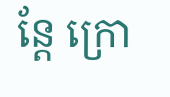ន្តែ ក្រោ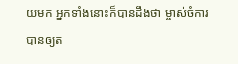យមក អ្នកទាំងនោះក៏បានដឹងថា ម្ចាស់ចំការបានឲ្យត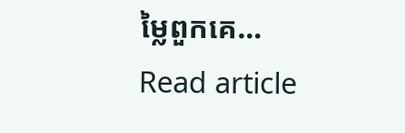ម្លៃពួកគេ…
Read article